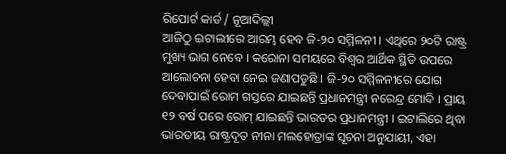ରିପୋର୍ଟ କାର୍ଡ / ନୂଆଦିଲ୍ଲୀ
ଆଜିଠୁ ଇଟାଲୀରେ ଆରମ୍ଭ ହେବ ଜି-୨୦ ସମ୍ମିଳନୀ । ଏଥିରେ ୨୦ଟି ରାଷ୍ଟ୍ର ମୁଖ୍ୟ ଭାଗ ନେବେ । କରୋନା ସମୟରେ ବିଶ୍ବର ଆର୍ଥିକ ସ୍ଥିତି ଉପରେ ଆଲୋଚନା ହେବା ନେଇ ଜଣାପଡୁଛି । ଜି-୨୦ ସମ୍ମିଳନୀରେ ଯୋଗ ଦେବାପାଇଁ ରୋମ ଗସ୍ତରେ ଯାଇଛନ୍ତି ପ୍ରଧାନମନ୍ତ୍ରୀ ନରେନ୍ଦ୍ର ମୋଦି । ପ୍ରାୟ ୧୨ ବର୍ଷ ପରେ ରୋମ୍ ଯାଇଛନ୍ତି ଭାରତର ପ୍ରଧାନମନ୍ତ୍ରୀ । ଇଟାଲିରେ ଥିବା ଭାରତୀୟ ରାଷ୍ଟ୍ରଦୂତ ନୀନା ମଲହୋତ୍ରାଙ୍କ ସୂଚନା ଅନୁଯାୟୀ, ଏହା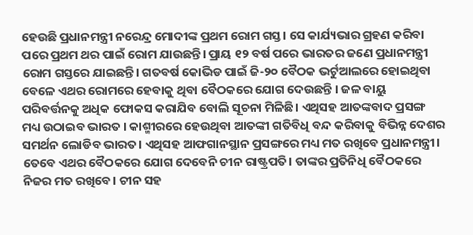ହେଉଛି ପ୍ରଧାନମନ୍ତ୍ରୀ ନରେନ୍ଦ୍ର ମୋଦୀଙ୍କ ପ୍ରଥମ ରୋମ ଗସ୍ତ। ସେ କାର୍ଯ୍ୟଭାର ଗ୍ରହଣ କରିବା ପରେ ପ୍ରଥମ ଥର ପାଇଁ ରୋମ ଯାଉଛନ୍ତି। ପ୍ରାୟ ୧୨ ବର୍ଷ ପରେ ଭାରତର ଜଣେ ପ୍ରଧାନମନ୍ତ୍ରୀ ରୋମ ଗସ୍ତରେ ଯାଇଛନ୍ତି। ଗତବର୍ଷ କୋଭିଡ ପାଇଁ ଜି-୨୦ ବୈଠକ ଭର୍ଟୁଆଲରେ ହୋଇଥିବା ବେଳେ ଏଥର ରୋମରେ ହେବାକୁ ଥିବା ବୈଠକରେ ଯୋଗ ଦେଉଛନ୍ତି । ଜଳ ବାୟୁ ପରିବର୍ତ୍ତନକୁ ଅଧିକ ଫୋକସ କରାଯିବ ବୋଲି ସୂଚନା ମିଳିଛି। ଏଥିସହ ଆତଙ୍କବାଦ ପ୍ରସଙ୍ଗ ମଧ୍ୟ ଉଠାଇବ ଭାରତ । କାଶ୍ମୀରରେ ହେଉଥିବା ଆତଙ୍କୀ ଗତିବିଧି ବନ୍ଦ କରିବାକୁ ବିଭିନ୍ନ ଦେଶର ସମର୍ଥନ ଲୋଡିବ ଭାରତ। ଏଥିସହ ଆଫଗାନସ୍ଥାନ ପ୍ରସଙ୍ଗରେ ମଧ୍ୟ ମତ ରଖିବେ ପ୍ରଧାନମନ୍ତ୍ରୀ। ତେବେ ଏଥର ବୈଠକରେ ଯୋଗ ଦେବେନି ଚୀନ ରାଷ୍ଟ୍ରପତି। ତାଙ୍କର ପ୍ରତିନିଧି ବୈଠକରେ ନିଜର ମତ ରଖିବେ। ଚୀନ ସହ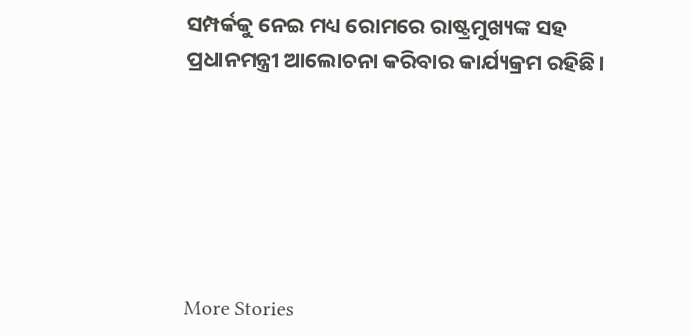ସମ୍ପର୍କକୁ ନେଇ ମଧ୍ୟ ରୋମରେ ରାଷ୍ଟ୍ରମୁଖ୍ୟଙ୍କ ସହ ପ୍ରଧାନମନ୍ତ୍ରୀ ଆଲୋଚନା କରିବାର କାର୍ଯ୍ୟକ୍ରମ ରହିଛି।






More Stories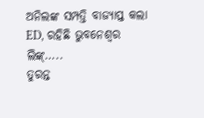ଅନିଲଙ୍କ ସମ୍ପତ୍ତି ବାଜ୍ୟାପ୍ତ କଲା ED, ରହିଛି ଭୁବନେଶ୍ୱର ଲିଙ୍କ୍…..
ତୁରନ୍ତ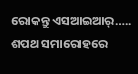ରୋକନ୍ତୁ ଏସଆଇଆର୍…..
ଶପଥ ସମାରୋହରେ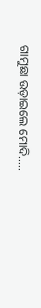ଗାମୁଛା ଉଡ଼ାଇଲେ ମୋଦି…..